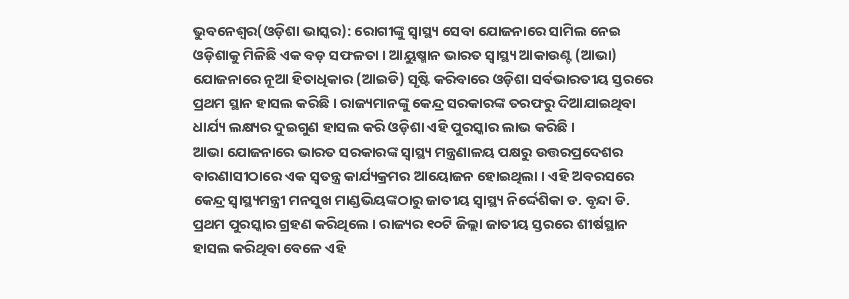ଭୁବନେଶ୍ୱର(ଓଡ଼ିଶା ଭାସ୍କର): ରୋଗୀଙ୍କୁ ସ୍ୱାସ୍ଥ୍ୟ ସେବା ଯୋଜନାରେ ସାମିଲ ନେଇ ଓଡ଼ିଶାକୁ ମିଳିଛି ଏକ ବଡ଼ ସଫଳତା । ଆୟୁଷ୍ମାନ ଭାରତ ସ୍ୱାସ୍ଥ୍ୟ ଆକାଉଣ୍ଟ (ଆଭା) ଯୋଜନାରେ ନୂଆ ହିତାଧିକାର (ଆଇଡି) ସୃଷ୍ଟି କରିବାରେ ଓଡ଼ିଶା ସର୍ବଭାରତୀୟ ସ୍ତରରେ ପ୍ରଥମ ସ୍ଥାନ ହାସଲ କରିଛି । ରାଜ୍ୟମାନଙ୍କୁ କେନ୍ଦ୍ର ସରକାରଙ୍କ ତରଫରୁ ଦିଆଯାଇଥିବା ଧାର୍ଯ୍ୟ ଲକ୍ଷ୍ୟର ଦୁଇଗୁଣ ହାସଲ କରି ଓଡ଼ିଶା ଏହି ପୁରସ୍କାର ଲାଭ କରିଛି ।
ଆଭା ଯୋଜନାରେ ଭାରତ ସରକାରଙ୍କ ସ୍ୱାସ୍ଥ୍ୟ ମନ୍ତ୍ରଣାଳୟ ପକ୍ଷରୁ ଉତ୍ତରପ୍ରଦେଶର ବାରଣାସୀଠାରେ ଏକ ସ୍ୱତନ୍ତ୍ର କାର୍ଯ୍ୟକ୍ରମର ଆୟୋଜନ ହୋଇଥିଲା । ଏହି ଅବରସରେ କେନ୍ଦ୍ର ସ୍ୱାସ୍ଥ୍ୟମନ୍ତ୍ରୀ ମନସୁଖ ମାଣ୍ଡଭିୟଙ୍କଠାରୁ ଜାତୀୟ ସ୍ୱାସ୍ଥ୍ୟ ନିର୍ଦ୍ଦେଶିକା ଡ. ବୃନ୍ଦା ଡି. ପ୍ରଥମ ପୁରସ୍କାର ଗ୍ରହଣ କରିଥିଲେ । ରାଜ୍ୟର ୧୦ଟି ଜିଲ୍ଲା ଜାତୀୟ ସ୍ତରରେ ଶୀର୍ଷସ୍ଥାନ ହାସଲ କରିଥିବା ବେଳେ ଏହି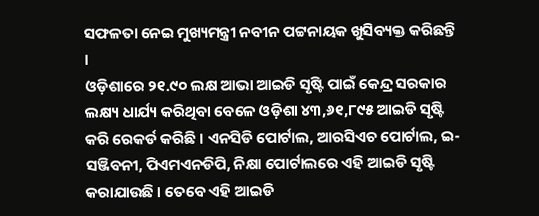ସଫଳତା ନେଇ ମୁଖ୍ୟମନ୍ତ୍ରୀ ନବୀନ ପଟ୍ଟନାୟକ ଖୁସିବ୍ୟକ୍ତ କରିଛନ୍ତି ।
ଓଡ଼ିଶାରେ ୨୧.୯୦ ଲକ୍ଷ ଆଭା ଆଇଡି ସୃଷ୍ଟି ପାଇଁ କେନ୍ଦ୍ର ସରକାର ଲକ୍ଷ୍ୟ ଧାର୍ଯ୍ୟ କରିଥିବା ବେଳେ ଓଡ଼ିଶା ୪୩,୬୧,୮୯୫ ଆଇଡି ସୃଷ୍ଟି କରି ରେକର୍ଡ କରିଛି । ଏନସିଡି ପୋର୍ଟାଲ, ଆରସିଏଚ ପୋର୍ଟାଲ, ଇ-ସଞ୍ଜିବନୀ, ପିଏମଏନଡିପି, ନିକ୍ଷା ପୋର୍ଟାଲରେ ଏହି ଆଇଡି ସୃଷ୍ଟି କରାଯାଉଛି । ତେବେ ଏହି ଆଇଡି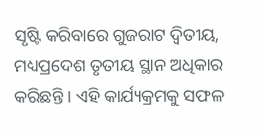ସୃଷ୍ଟି କରିବାରେ ଗୁଜରାଟ ଦ୍ୱିତୀୟ, ମଧ୍ୟପ୍ରଦେଶ ତୃତୀୟ ସ୍ଥାନ ଅଧିକାର କରିଛନ୍ତି । ଏହି କାର୍ଯ୍ୟକ୍ରମକୁ ସଫଳ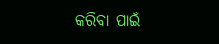କରିବା ପାଇଁ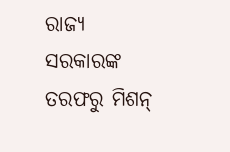ରାଜ୍ୟ ସରକାରଙ୍କ ତରଫରୁ ମିଶନ୍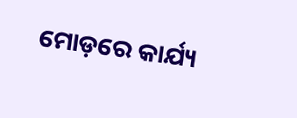ମୋଡ଼ରେ କାର୍ଯ୍ୟ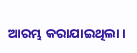ଆରମ୍ଭ କରାଯାଇଥିଲା ।